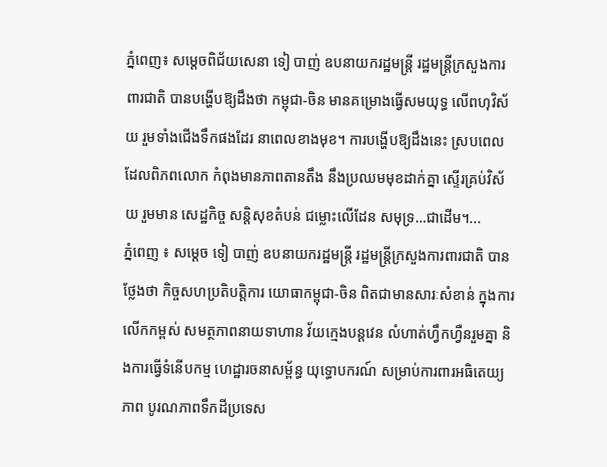ភ្នំពេញ៖ សម្ដេចពិជ័យសេនា ទៀ បាញ់ ឧបនាយករដ្ឋមន្រ្តី រដ្ឋមន្រ្តីក្រសួងការពារជាតិ បានបង្ហើបឱ្យដឹងថា កម្ពុជា-ចិន មានគម្រោងធ្វើសមយុទ្ធ លើពហុវិស័យ រួមទាំងជើងទឹកផងដែរ នាពេលខាងមុខ។ ការបង្ហើបឱ្យដឹងនេះ ស្របពេលដែលពិភពលោក កំពុងមានភាពតានតឹង នឹងប្រឈមមុខដាក់គ្នា ស្ទើរគ្រប់វិស័យ រួមមាន សេដ្ឋកិច្ច សន្តិសុខតំបន់ ជម្លោះលើដែន សមុទ្រ…ជាដើម។...
ភ្នំពេញ ៖ សម្ដេច ទៀ បាញ់ ឧបនាយករដ្ឋមន្ត្រី រដ្ឋមន្ត្រីក្រសួងការពារជាតិ បានថ្លែងថា កិច្ចសហប្រតិបត្តិការ យោធាកម្ពុជា-ចិន ពិតជាមានសារៈសំខាន់ ក្នុងការលើកកម្ពស់ សមត្ថភាពនាយទាហាន វ័យក្មេងបន្តវេន លំហាត់ហ្វឹកហ្វឺនរួមគ្នា និងការធ្វើទំនើបកម្ម ហេដ្ឋារចនាសម្ព័ន្ធ យុទ្ធោបករណ៍ សម្រាប់ការពារអធិតេយ្យភាព បូរណភាពទឹកដីប្រទេស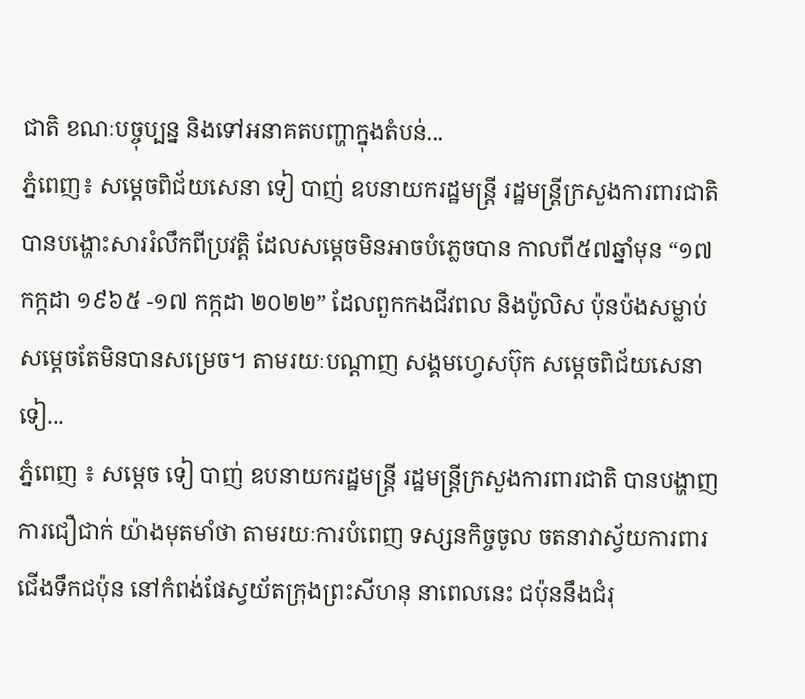ជាតិ ខណៈបច្ចុប្បន្ន និងទៅអនាគតបញ្ហាក្នុងតំបន់...
ភ្នំពេញ៖ សម្ដេចពិជ័យសេនា ទៀ បាញ់ ឧបនាយករដ្ឋមន្រ្តី រដ្ឋមន្រ្តីក្រសួងការពារជាតិ បានបង្ហោះសាររំលឹកពីប្រវត្តិ ដែលសម្ដេចមិនអាចបំភ្លេចបាន កាលពី៥៧ឆ្នាំមុន “១៧ កក្កដា ១៩៦៥ -១៧ កក្កដា ២០២២” ដែលពួកកងជីវពល និងប៉ូលិស ប៉ុនប៉ងសម្លាប់សម្ដេចតែមិនបានសម្រេច។ តាមរយៈបណ្ដាញ សង្គមហ្វេសប៊ុក សម្ដេចពិជ័យសេនា ទៀ...
ភ្នំពេញ ៖ សម្ដេច ទៀ បាញ់ ឧបនាយករដ្ឋមន្ដ្រី រដ្ឋមន្ដ្រីក្រសួងការពារជាតិ បានបង្ហាញការជឿជាក់ យ៉ាងមុតមាំថា តាមរយៈការបំពេញ ទស្សនកិច្ចចូល ចតនាវាស្វ័យការពារ ជើងទឹកជប៉ុន នៅកំពង់ផែស្វយ័តក្រុងព្រះសីហនុ នាពេលនេះ ជប៉ុននឹងជំរុ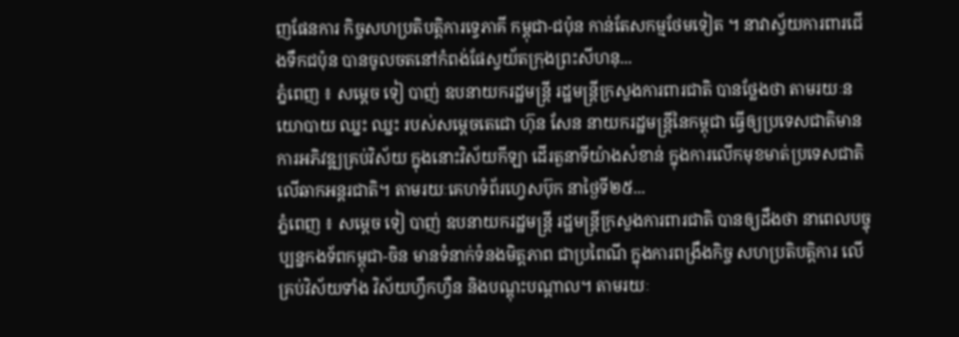ញផែនការ កិច្ចសហប្រតិបត្តិការទ្វេភាគី កម្ពុជា-ជប៉ុន កាន់តែសកម្មថែមទៀត ។ នាវាស្វ័យការពារជើងទឹកជប៉ុន បានចូលចតនៅកំពង់ផែស្វយ័តក្រុងព្រះសីហនុ...
ភ្នំពេញ ៖ សម្ដេច ទៀ បាញ់ ឧបនាយករដ្ឋមន្ដ្រី រដ្ឋមន្ដ្រីក្រសួងការពារជាតិ បានថ្លែងថា តាមរយៈនយោបាយ ឈ្នះ ឈ្នះ របស់សម្តេចតេជោ ហ៊ុន សែន នាយករដ្ឋមន្ដ្រីនៃកម្ពុជា ធ្វើឲ្យប្រទេសជាតិមានការអភិវឌ្ឍគ្រប់វិស័យ ក្នុងនោះវិស័យកីឡា ដើរតួនាទីយ៉ាងសំខាន់ ក្នុងការលើកមុខមាត់ប្រទេសជាតិ លើឆាកអន្តរជាតិ។ តាមរយៈគេហទំព័រហ្វេសប៊ុក នាថ្ងៃទី២៥...
ភ្នំពេញ ៖ សម្ដេច ទៀ បាញ់ ឧបនាយករដ្ឋមន្ដ្រី រដ្ឋមន្ដ្រីក្រសួងការពារជាតិ បានឲ្យដឹងថា នាពេលបច្ចុប្បន្នកងទ័ពកម្ពុជា-ចិន មានទំនាក់ទំនងមិត្តភាព ជាប្រពៃណី ក្នុងការពង្រឹងកិច្ច សហប្រតិបត្តិការ លើគ្រប់វិស័យទាំង វិស័យហ្វឹកហ្វឺន និងបណ្តុះបណ្តាល។ តាមរយៈ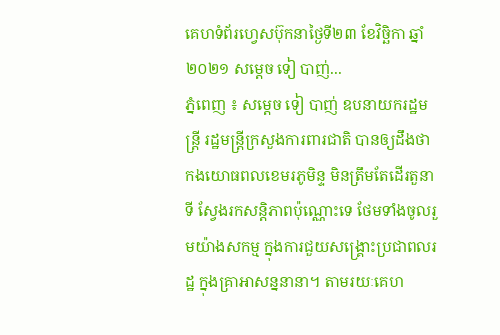គេហទំព័រហ្វេសប៊ុកនាថ្ងៃទី២៣ ខែវិច្ឆិកា ឆ្នាំ២០២១ សម្ដេច ទៀ បាញ់...
ភ្នំពេញ ៖ សម្ដេច ទៀ បាញ់ ឧបនាយករដ្ឋមន្ដ្រី រដ្ឋមន្ដ្រីក្រសួងការពារជាតិ បានឲ្យដឹងថា កងយោធពលខេមរភូមិន្ទ មិនត្រឹមតែដើរតួនាទី ស្វែងរកសន្តិភាពប៉ុណ្ណោះទេ ថែមទាំងចូលរួមយ៉ាងសកម្ម ក្នុងការជួយសង្គ្រោះប្រជាពលរដ្ឋ ក្នុងគ្រាអាសន្ននានា។ តាមរយៈគេហ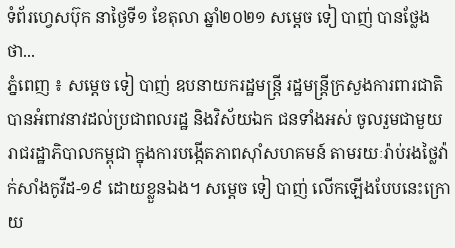ទំព័រហ្វេសប៊ុក នាថ្ងៃទី១ ខែតុលា ឆ្នាំ២០២១ សម្ដេច ទៀ បាញ់ បានថ្លែងថា...
ភ្នំពេញ ៖ សម្ដេច ទៀ បាញ់ ឧបនាយករដ្ឋមន្ដ្រី រដ្ឋមន្ដ្រីក្រសួងការពារជាតិ បានអំពាវនាវដល់ប្រជាពលរដ្ឋ និងវិស័យឯក ជនទាំងអស់ ចូលរួមជាមួយរាជរដ្ឋាភិបាលកម្ពុជា ក្នុងការបង្កើតភាពស៊ាំសហគមន៍ តាមរយៈរ៉ាប់រងថ្លៃវ៉ាក់សាំងកូវីដ-១៩ ដោយខ្លួនឯង។ សម្ដេច ទៀ បាញ់ លើកឡើងបែបនេះក្រោយ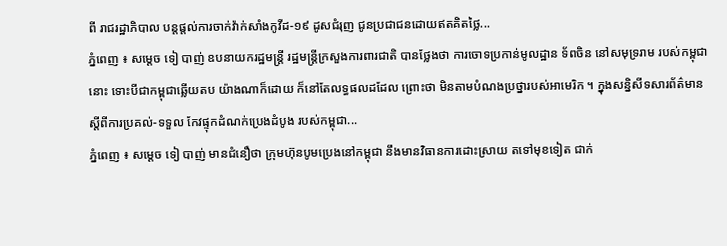ពី រាជរដ្ឋាភិបាល បន្តផ្តល់ការចាក់វ៉ាក់សាំងកូវីដ-១៩ ដូសជំរុញ ជូនប្រជាជនដោយឥតគិតថ្លៃ...
ភ្នំពេញ ៖ សម្ដេច ទៀ បាញ់ ឧបនាយករដ្ឋមន្ដ្រី រដ្ឋមន្ដ្រីក្រសួងការពារជាតិ បានថ្លែងថា ការចោទប្រកាន់មូលដ្ឋាន ទ័ពចិន នៅសមុទ្ររាម របស់កម្ពុជានោះ ទោះបីជាកម្ពុជាឆ្លើយតប យ៉ាងណាក៏ដោយ ក៏នៅតែលទ្ធផលដដែល ព្រោះថា មិនតាមបំណងប្រថ្នារបស់អាមេរិក ។ ក្នុងសន្និសីទសារព័ត៌មាន ស្តីពីការប្រគល់-ទទួល កែវផ្ទុកដំណក់ប្រេងដំបូង របស់កម្ពុជា...
ភ្នំពេញ ៖ សម្ដេច ទៀ បាញ់ មានជំនឿថា ក្រុមហ៊ុនបូមប្រេងនៅកម្ពុជា នឹងមានវិធានការដោះស្រាយ តទៅមុខទៀត ជាក់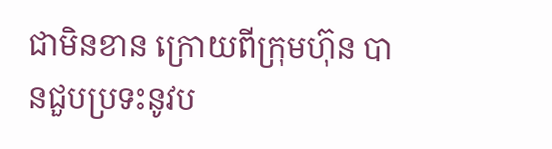ជាមិនខាន ក្រោយពីក្រុមហ៊ុន បានជួបប្រទះនូវប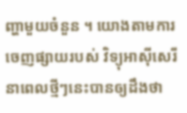ញ្ហាមួយចំនួន ។ យោងតាមការចេញផ្សាយរបស់ វិទ្យុអាស៊ីសេរី នាពេលថ្មីៗនេះបានឲ្យដឹងថា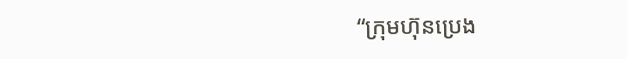“ក្រុមហ៊ុនប្រេង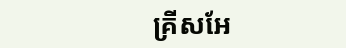គ្រីសអែ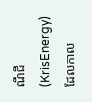ណឺជី (KrisEnergy) ដែលកាល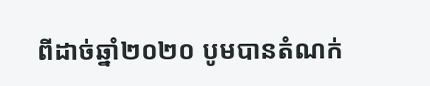ពីដាច់ឆ្នាំ២០២០ បូមបានតំណក់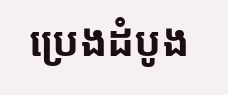ប្រេងដំបូង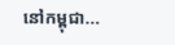នៅកម្ពុជា...